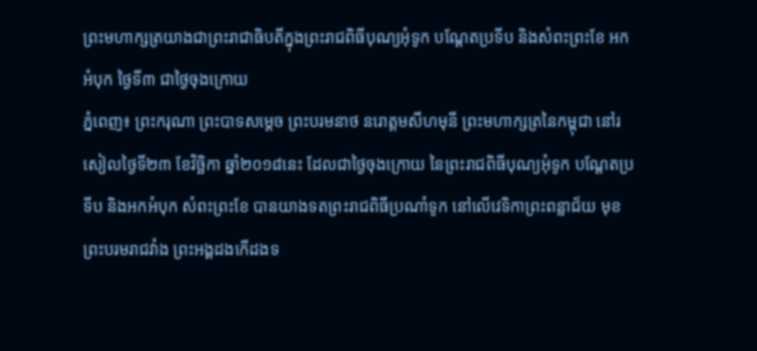ព្រះមហាក្សត្រយាងជាព្រះរាជាធិបតីក្នុងព្រះរាជពិធីបុណ្យអុំទូក បណ្ដែតប្រទីប និងសំពះព្រះខែ អកអំបុក ថ្ងៃទី៣ ជាថ្ងៃចុងក្រោយ
ភ្នំពេញ៖ ព្រះករុណា ព្រះបាទសម្តេច ព្រះបរមនាថ នរោត្តមសីហមុនី ព្រះមហាក្សត្រនៃកម្ពុជា នៅរសៀលថ្ងៃទី២៣ ខែវិច្ឆិកា ឆ្នាំ២០១៨នេះ ដែលជាថ្ងៃចុងក្រោយ នៃព្រះរាជពិធីបុណ្យអុំទូក បណ្តែតប្រទីប និងអកអំបុក សំពះព្រះខែ បានយាងទតព្រះរាជពិធីប្រណាំទូក នៅលើវេទិកាព្រះពន្លាជ័យ មុខព្រះបរមរាជវាំង ព្រះអង្គដងកើដងទ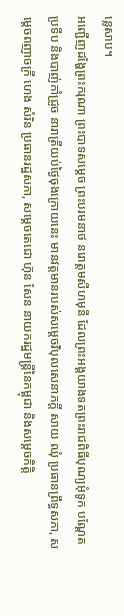ន្លេសាប។
អញ្ជើញដង្ហែព្រះករុណា ព្រះបាទសម្តេច ព្រះបរមនាថ នរោត្តមសីហមុនី ដែលព្រះអង្គយាងទតព្រះរាជពិធីបុណ្យអុំទូក បណ្តែតប្រទីប និងបាញ់កាំជ្រួច នារាត្រីយប់ថ្ងៃចុងក្រោយនេះ មានវត្តមានរបស់សម្តេចវិបុលសេនាភក្តី សាយ ឈុំ ប្រធានព្រឹទ្ធសភា, សម្តេចពញាចក្រី ហេង សំរិន ប្រធានរដ្ឋសភា, សម្តេចតេជោ ហ៊ុន សែន នាយករដ្ឋមន្ត្រីនៃកម្ពុជា និងសម្តេចកិត្តិ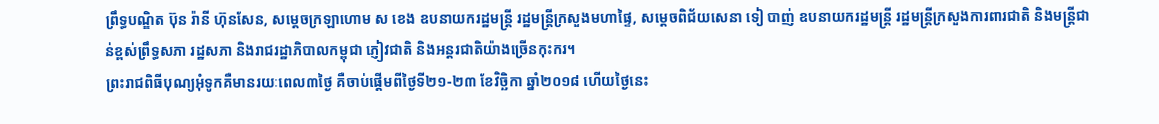ព្រឹទ្ធបណ្ឌិត ប៊ុន រ៉ានី ហ៊ុនសែន, សម្តេចក្រឡាហោម ស ខេង ឧបនាយករដ្ឋមន្ត្រី រដ្ឋមន្ត្រីក្រសួងមហាផ្ទៃ, សម្តេចពិជ័យសេនា ទៀ បាញ់ ឧបនាយករដ្ឋមន្ត្រី រដ្ឋមន្ត្រីក្រសួងការពារជាតិ និងមន្ត្រីជាន់ខ្ពស់ព្រឹទ្ធសភា រដ្ឋសភា និងរាជរដ្ឋាភិបាលកម្ពុជា ភ្ញៀវជាតិ និងអន្តរជាតិយ៉ាងច្រើនកុះករ។
ព្រះរាជពិធីបុណ្យអុំទូកគឺមានរយៈពេល៣ថ្ងៃ គឺចាប់ផ្តើមពីថ្ងៃទី២១-២៣ ខែវិច្ឆិកា ឆ្នាំ២០១៨ ហើយថ្ងៃនេះ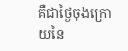គឺជាថ្ងៃចុងក្រោយនៃ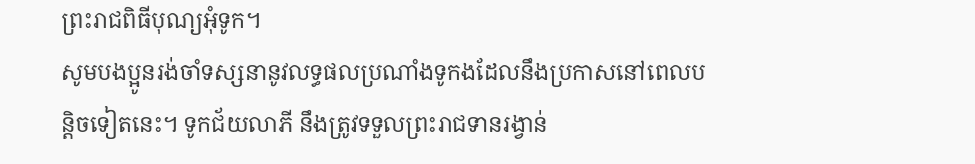ព្រះរាជពិធីបុណ្យអុំទូក។
សូមបងប្អូនរង់ចាំទស្សនានូវលទ្ធផលប្រណាំងទូកងដែលនឹងប្រកាសនៅពេលបន្តិចទៀតនេះ។ ទូកជ័យលាភី នឹងត្រូវទទួលព្រះរាជទានរង្វាន់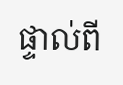ផ្ទាល់ពី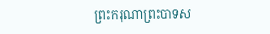ព្រះករុណាព្រះបាទស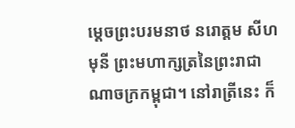ម្តេចព្រះបរមនាថ នរោត្តម សីហមុនី ព្រះមហាក្សត្រនៃព្រះរាជាណាចក្រកម្ពុជា។ នៅរាត្រីនេះ ក៏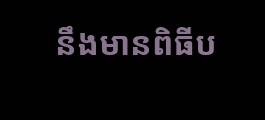នឹងមានពិធីប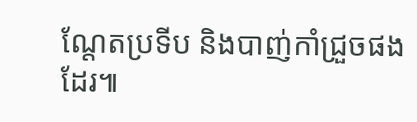ណ្តែតប្រទីប និងបាញ់កាំជ្រួចផងដែរ៕